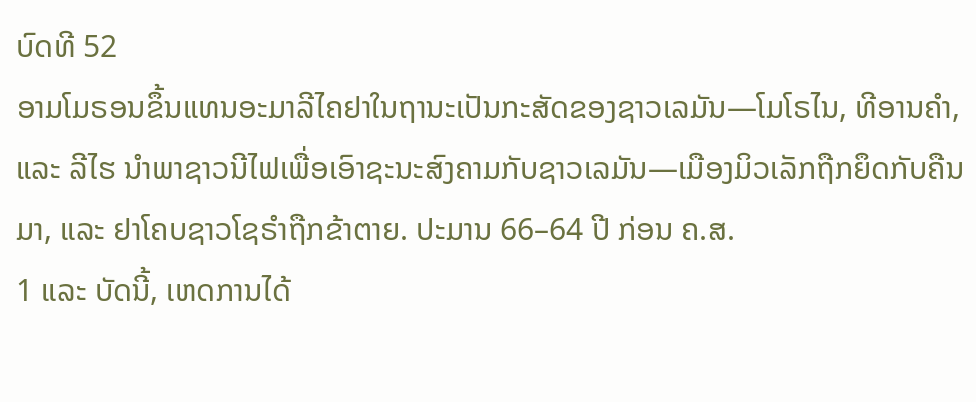ບົດທີ 52
ອາມໂມຣອນຂຶ້ນແທນອະມາລີໄຄຢາໃນຖານະເປັນກະສັດຂອງຊາວເລມັນ—ໂມໂຣໄນ, ທີອານຄຳ, ແລະ ລີໄຮ ນຳພາຊາວນີໄຟເພື່ອເອົາຊະນະສົງຄາມກັບຊາວເລມັນ—ເມືອງມິວເລັກຖືກຍຶດກັບຄືນມາ, ແລະ ຢາໂຄບຊາວໂຊຣຳຖືກຂ້າຕາຍ. ປະມານ 66–64 ປີ ກ່ອນ ຄ.ສ.
1 ແລະ ບັດນີ້, ເຫດການໄດ້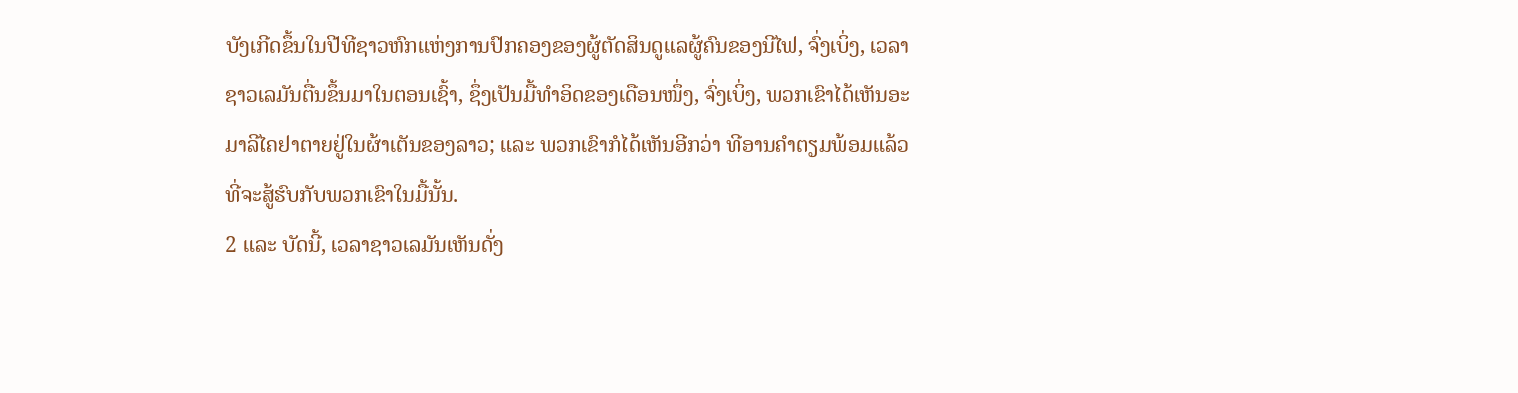ບັງເກີດຂຶ້ນໃນປີທີຊາວຫົກແຫ່ງການປົກຄອງຂອງຜູ້ຕັດສິນດູແລຜູ້ຄົນຂອງນີໄຟ, ຈົ່ງເບິ່ງ, ເວລາຊາວເລມັນຕື່ນຂຶ້ນມາໃນຕອນເຊົ້າ, ຊຶ່ງເປັນມື້ທຳອິດຂອງເດືອນໜຶ່ງ, ຈົ່ງເບິ່ງ, ພວກເຂົາໄດ້ເຫັນອະມາລີໄຄຢາຕາຍຢູ່ໃນຜ້າເຕັນຂອງລາວ; ແລະ ພວກເຂົາກໍໄດ້ເຫັນອີກວ່າ ທີອານຄຳຕຽມພ້ອມແລ້ວທີ່ຈະສູ້ຮົບກັບພວກເຂົາໃນມື້ນັ້ນ.
2 ແລະ ບັດນີ້, ເວລາຊາວເລມັນເຫັນດັ່ງ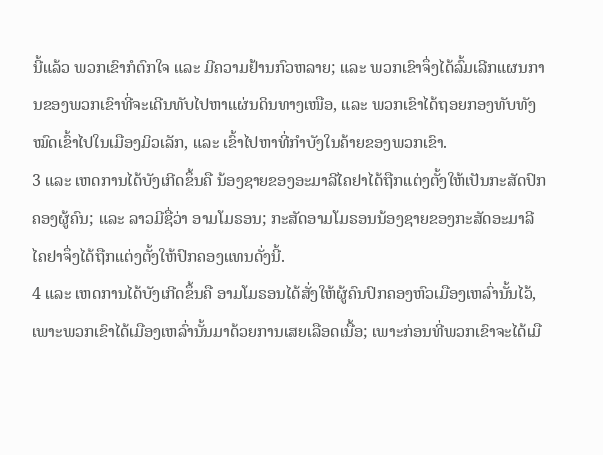ນີ້ແລ້ວ ພວກເຂົາກໍຕົກໃຈ ແລະ ມີຄວາມຢ້ານກົວຫລາຍ; ແລະ ພວກເຂົາຈຶ່ງໄດ້ລົ້ມເລີກແຜນການຂອງພວກເຂົາທີ່ຈະເດີນທັບໄປຫາແຜ່ນດິນທາງເໜືອ, ແລະ ພວກເຂົາໄດ້ຖອຍກອງທັບທັງໝົດເຂົ້າໄປໃນເມືອງມິວເລັກ, ແລະ ເຂົ້າໄປຫາທີ່ກຳບັງໃນຄ້າຍຂອງພວກເຂົາ.
3 ແລະ ເຫດການໄດ້ບັງເກີດຂຶ້ນຄື ນ້ອງຊາຍຂອງອະມາລີໄຄຢາໄດ້ຖືກແຕ່ງຕັ້ງໃຫ້ເປັນກະສັດປົກຄອງຜູ້ຄົນ; ແລະ ລາວມີຊື່ວ່າ ອາມໂມຣອນ; ກະສັດອາມໂມຣອນນ້ອງຊາຍຂອງກະສັດອະມາລີໄຄຢາຈຶ່ງໄດ້ຖືກແຕ່ງຕັ້ງໃຫ້ປົກຄອງແທນດັ່ງນີ້.
4 ແລະ ເຫດການໄດ້ບັງເກີດຂຶ້ນຄື ອາມໂມຣອນໄດ້ສັ່ງໃຫ້ຜູ້ຄົນປົກຄອງຫົວເມືອງເຫລົ່ານັ້ນໄວ້, ເພາະພວກເຂົາໄດ້ເມືອງເຫລົ່ານັ້ນມາດ້ວຍການເສຍເລືອດເນື້ອ; ເພາະກ່ອນທີ່ພວກເຂົາຈະໄດ້ເມື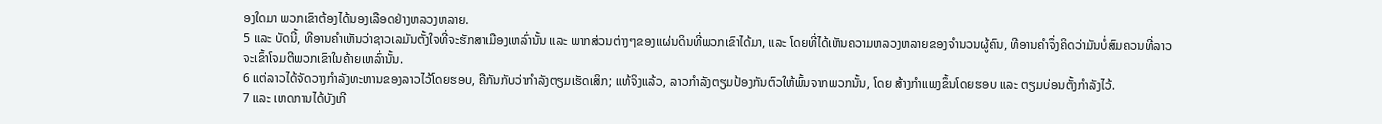ອງໃດມາ ພວກເຂົາຕ້ອງໄດ້ນອງເລືອດຢ່າງຫລວງຫລາຍ.
5 ແລະ ບັດນີ້, ທີອານຄຳເຫັນວ່າຊາວເລມັນຕັ້ງໃຈທີ່ຈະຮັກສາເມືອງເຫລົ່ານັ້ນ ແລະ ພາກສ່ວນຕ່າງໆຂອງແຜ່ນດິນທີ່ພວກເຂົາໄດ້ມາ, ແລະ ໂດຍທີ່ໄດ້ເຫັນຄວາມຫລວງຫລາຍຂອງຈຳນວນຜູ້ຄົນ, ທີອານຄຳຈຶ່ງຄິດວ່າມັນບໍ່ສົມຄວນທີ່ລາວຈະເຂົ້າໂຈມຕີພວກເຂົາໃນຄ້າຍເຫລົ່ານັ້ນ.
6 ແຕ່ລາວໄດ້ຈັດວາງກຳລັງທະຫານຂອງລາວໄວ້ໂດຍຮອບ, ຄືກັນກັບວ່າກຳລັງຕຽມເຮັດເສິກ; ແທ້ຈິງແລ້ວ, ລາວກຳລັງຕຽມປ້ອງກັນຕົວໃຫ້ພົ້ນຈາກພວກນັ້ນ, ໂດຍ ສ້າງກຳແພງຂຶ້ນໂດຍຮອບ ແລະ ຕຽມບ່ອນຕັ້ງກຳລັງໄວ້.
7 ແລະ ເຫດການໄດ້ບັງເກີ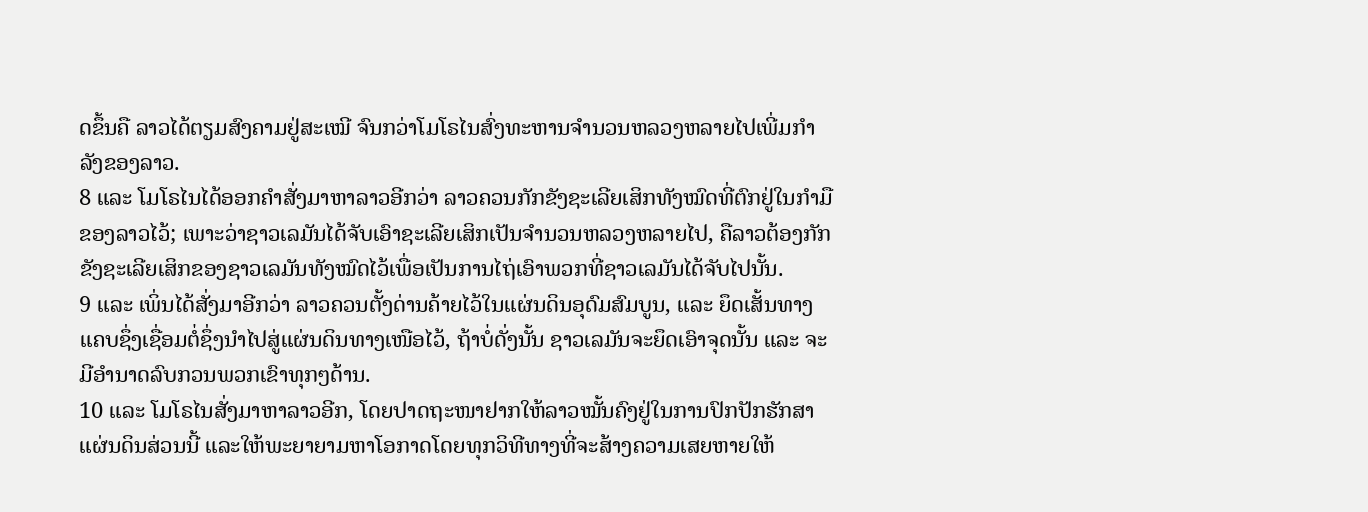ດຂຶ້ນຄື ລາວໄດ້ຕຽມສົງຄາມຢູ່ສະເໝີ ຈົນກວ່າໂມໂຣໄນສົ່ງທະຫານຈຳນວນຫລວງຫລາຍໄປເພີ່ມກຳລັງຂອງລາວ.
8 ແລະ ໂມໂຣໄນໄດ້ອອກຄຳສັ່ງມາຫາລາວອີກວ່າ ລາວຄວນກັກຂັງຊະເລີຍເສິກທັງໝົດທີ່ຕົກຢູ່ໃນກຳມືຂອງລາວໄວ້; ເພາະວ່າຊາວເລມັນໄດ້ຈັບເອົາຊະເລີຍເສິກເປັນຈຳນວນຫລວງຫລາຍໄປ, ຄືລາວຕ້ອງກັກຂັງຊະເລີຍເສິກຂອງຊາວເລມັນທັງໝົດໄວ້ເພື່ອເປັນການໄຖ່ເອົາພວກທີ່ຊາວເລມັນໄດ້ຈັບໄປນັ້ນ.
9 ແລະ ເພິ່ນໄດ້ສັ່ງມາອີກວ່າ ລາວຄວນຕັ້ງດ່ານຄ້າຍໄວ້ໃນແຜ່ນດິນອຸດົມສົມບູນ, ແລະ ຍຶດເສັ້ນທາງ ແຄບຊຶ່ງເຊື່ອມຕໍ່ຊຶ່ງນຳໄປສູ່ແຜ່ນດິນທາງເໜືອໄວ້, ຖ້າບໍ່ດັ່ງນັ້ນ ຊາວເລມັນຈະຍຶດເອົາຈຸດນັ້ນ ແລະ ຈະມີອຳນາດລົບກວນພວກເຂົາທຸກໆດ້ານ.
10 ແລະ ໂມໂຣໄນສັ່ງມາຫາລາວອີກ, ໂດຍປາດຖະໜາຢາກໃຫ້ລາວໝັ້ນຄົງຢູ່ໃນການປົກປັກຮັກສາແຜ່ນດິນສ່ວນນີ້ ແລະໃຫ້ພະຍາຍາມຫາໂອກາດໂດຍທຸກວິທີທາງທີ່ຈະສ້າງຄວາມເສຍຫາຍໃຫ້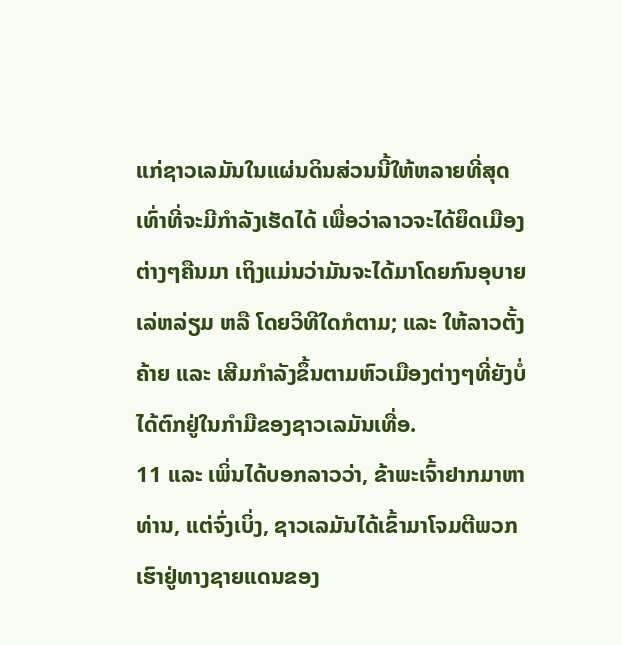ແກ່ຊາວເລມັນໃນແຜ່ນດິນສ່ວນນີ້ໃຫ້ຫລາຍທີ່ສຸດເທົ່າທີ່ຈະມີກຳລັງເຮັດໄດ້ ເພື່ອວ່າລາວຈະໄດ້ຍຶດເມືອງຕ່າງໆຄືນມາ ເຖິງແມ່ນວ່າມັນຈະໄດ້ມາໂດຍກົນອຸບາຍເລ່ຫລ່ຽມ ຫລື ໂດຍວິທີໃດກໍຕາມ; ແລະ ໃຫ້ລາວຕັ້ງຄ້າຍ ແລະ ເສີມກຳລັງຂຶ້ນຕາມຫົວເມືອງຕ່າງໆທີ່ຍັງບໍ່ໄດ້ຕົກຢູ່ໃນກຳມືຂອງຊາວເລມັນເທື່ອ.
11 ແລະ ເພິ່ນໄດ້ບອກລາວວ່າ, ຂ້າພະເຈົ້າຢາກມາຫາທ່ານ, ແຕ່ຈົ່ງເບິ່ງ, ຊາວເລມັນໄດ້ເຂົ້າມາໂຈມຕີພວກເຮົາຢູ່ທາງຊາຍແດນຂອງ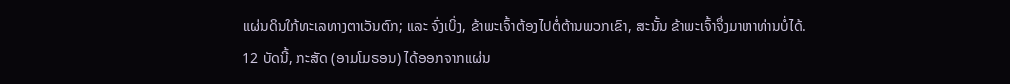ແຜ່ນດິນໃກ້ທະເລທາງຕາເວັນຕົກ; ແລະ ຈົ່ງເບິ່ງ, ຂ້າພະເຈົ້າຕ້ອງໄປຕໍ່ຕ້ານພວກເຂົາ, ສະນັ້ນ ຂ້າພະເຈົ້າຈຶ່ງມາຫາທ່ານບໍ່ໄດ້.
12 ບັດນີ້, ກະສັດ (ອາມໂມຣອນ) ໄດ້ອອກຈາກແຜ່ນ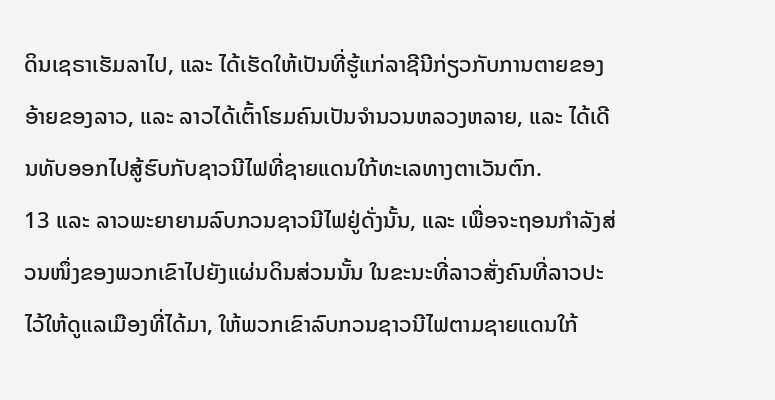ດິນເຊຣາເຮັມລາໄປ, ແລະ ໄດ້ເຮັດໃຫ້ເປັນທີ່ຮູ້ແກ່ລາຊີນີກ່ຽວກັບການຕາຍຂອງອ້າຍຂອງລາວ, ແລະ ລາວໄດ້ເຕົ້າໂຮມຄົນເປັນຈຳນວນຫລວງຫລາຍ, ແລະ ໄດ້ເດີນທັບອອກໄປສູ້ຮົບກັບຊາວນີໄຟທີ່ຊາຍແດນໃກ້ທະເລທາງຕາເວັນຕົກ.
13 ແລະ ລາວພະຍາຍາມລົບກວນຊາວນີໄຟຢູ່ດັ່ງນັ້ນ, ແລະ ເພື່ອຈະຖອນກຳລັງສ່ວນໜຶ່ງຂອງພວກເຂົາໄປຍັງແຜ່ນດິນສ່ວນນັ້ນ ໃນຂະນະທີ່ລາວສັ່ງຄົນທີ່ລາວປະໄວ້ໃຫ້ດູແລເມືອງທີ່ໄດ້ມາ, ໃຫ້ພວກເຂົາລົບກວນຊາວນີໄຟຕາມຊາຍແດນໃກ້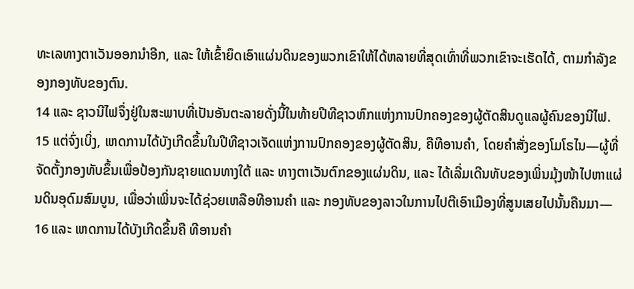ທະເລທາງຕາເວັນອອກນຳອີກ, ແລະ ໃຫ້ເຂົ້າຍຶດເອົາແຜ່ນດິນຂອງພວກເຂົາໃຫ້ໄດ້ຫລາຍທີ່ສຸດເທົ່າທີ່ພວກເຂົາຈະເຮັດໄດ້, ຕາມກຳລັງຂອງກອງທັບຂອງຕົນ.
14 ແລະ ຊາວນີໄຟຈຶ່ງຢູ່ໃນສະພາບທີ່ເປັນອັນຕະລາຍດັ່ງນີ້ໃນທ້າຍປີທີຊາວຫົກແຫ່ງການປົກຄອງຂອງຜູ້ຕັດສິນດູແລຜູ້ຄົນຂອງນີໄຟ.
15 ແຕ່ຈົ່ງເບິ່ງ, ເຫດການໄດ້ບັງເກີດຂຶ້ນໃນປີທີຊາວເຈັດແຫ່ງການປົກຄອງຂອງຜູ້ຕັດສິນ, ຄືທີອານຄຳ, ໂດຍຄຳສັ່ງຂອງໂມໂຣໄນ—ຜູ້ທີ່ຈັດຕັ້ງກອງທັບຂຶ້ນເພື່ອປ້ອງກັນຊາຍແດນທາງໃຕ້ ແລະ ທາງຕາເວັນຕົກຂອງແຜ່ນດິນ, ແລະ ໄດ້ເລີ່ມເດີນທັບຂອງເພິ່ນມຸ້ງໜ້າໄປຫາແຜ່ນດິນອຸດົມສົມບູນ, ເພື່ອວ່າເພິ່ນຈະໄດ້ຊ່ວຍເຫລືອທີອານຄຳ ແລະ ກອງທັບຂອງລາວໃນການໄປຕີເອົາເມືອງທີ່ສູນເສຍໄປນັ້ນຄືນມາ—
16 ແລະ ເຫດການໄດ້ບັງເກີດຂຶ້ນຄື ທີອານຄຳ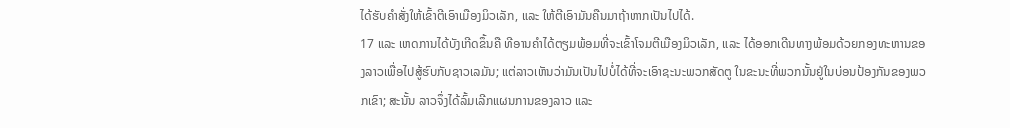ໄດ້ຮັບຄຳສັ່ງໃຫ້ເຂົ້າຕີເອົາເມືອງມິວເລັກ, ແລະ ໃຫ້ຕີເອົາມັນຄືນມາຖ້າຫາກເປັນໄປໄດ້.
17 ແລະ ເຫດການໄດ້ບັງເກີດຂຶ້ນຄື ທີອານຄຳໄດ້ຕຽມພ້ອມທີ່ຈະເຂົ້າໂຈມຕີເມືອງມິວເລັກ, ແລະ ໄດ້ອອກເດີນທາງພ້ອມດ້ວຍກອງທະຫານຂອງລາວເພື່ອໄປສູ້ຮົບກັບຊາວເລມັນ; ແຕ່ລາວເຫັນວ່າມັນເປັນໄປບໍ່ໄດ້ທີ່ຈະເອົາຊະນະພວກສັດຕູ ໃນຂະນະທີ່ພວກນັ້ນຢູ່ໃນບ່ອນປ້ອງກັນຂອງພວກເຂົາ; ສະນັ້ນ ລາວຈຶ່ງໄດ້ລົ້ມເລີກແຜນການຂອງລາວ ແລະ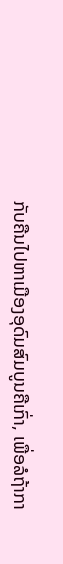ກັບຄືນໄປຫາເມືອງອຸດົມສົມບູນຄືເກົ່າ, ເພື່ອລໍຖ້າກາ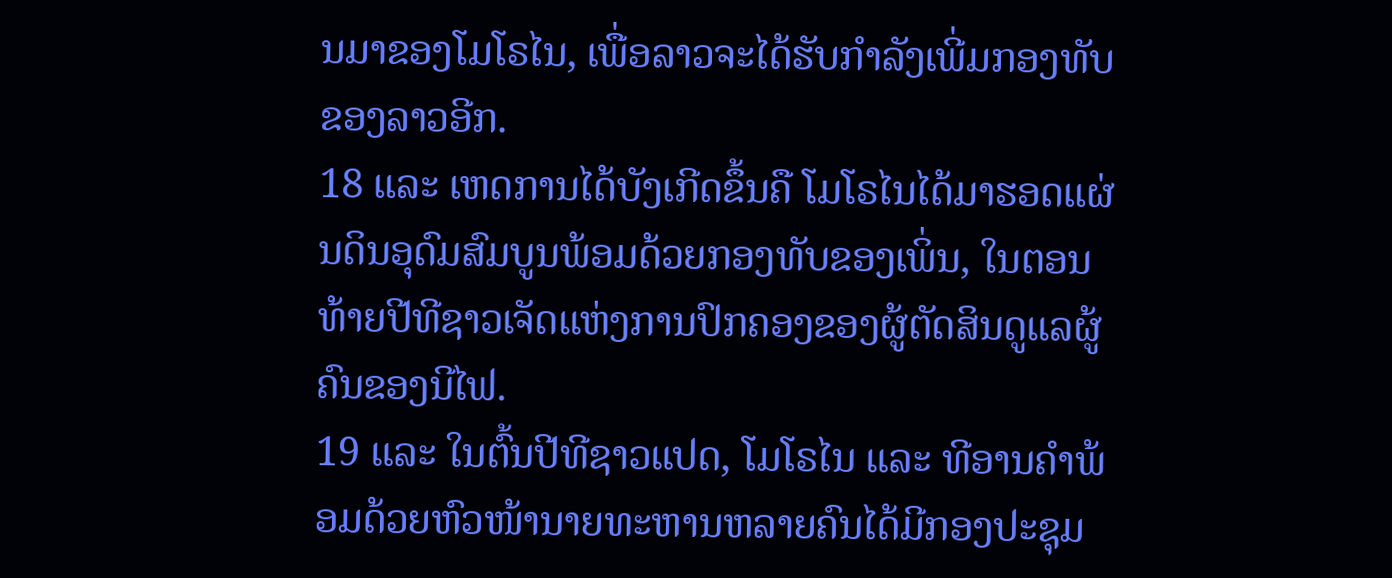ນມາຂອງໂມໂຣໄນ, ເພື່ອລາວຈະໄດ້ຮັບກຳລັງເພີ່ມກອງທັບຂອງລາວອີກ.
18 ແລະ ເຫດການໄດ້ບັງເກີດຂຶ້ນຄື ໂມໂຣໄນໄດ້ມາຮອດແຜ່ນດິນອຸດົມສົມບູນພ້ອມດ້ວຍກອງທັບຂອງເພິ່ນ, ໃນຕອນທ້າຍປີທີຊາວເຈັດແຫ່ງການປົກຄອງຂອງຜູ້ຕັດສິນດູແລຜູ້ຄົນຂອງນີໄຟ.
19 ແລະ ໃນຕົ້ນປີທີຊາວແປດ, ໂມໂຣໄນ ແລະ ທີອານຄຳພ້ອມດ້ວຍຫົວໜ້ານາຍທະຫານຫລາຍຄົນໄດ້ມີກອງປະຊຸມ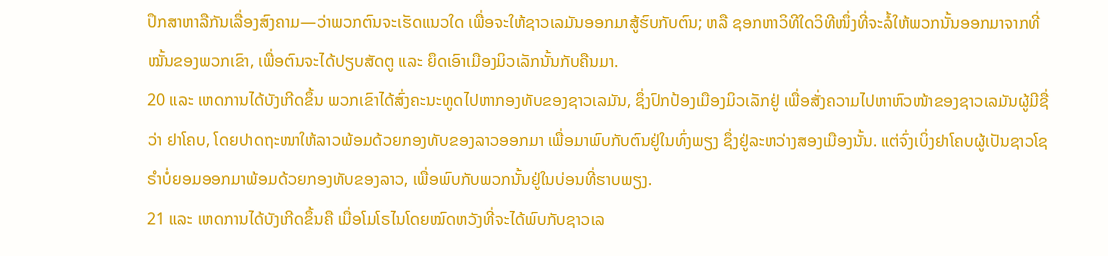ປຶກສາຫາລືກັນເລື່ອງສົງຄາມ—ວ່າພວກຕົນຈະເຮັດແນວໃດ ເພື່ອຈະໃຫ້ຊາວເລມັນອອກມາສູ້ຮົບກັບຕົນ; ຫລື ຊອກຫາວິທີໃດວິທີໜຶ່ງທີ່ຈະລໍ້ໃຫ້ພວກນັ້ນອອກມາຈາກທີ່ໝັ້ນຂອງພວກເຂົາ, ເພື່ອຕົນຈະໄດ້ປຽບສັດຕູ ແລະ ຍຶດເອົາເມືອງມິວເລັກນັ້ນກັບຄືນມາ.
20 ແລະ ເຫດການໄດ້ບັງເກີດຂຶ້ນ ພວກເຂົາໄດ້ສົ່ງຄະນະທູດໄປຫາກອງທັບຂອງຊາວເລມັນ, ຊຶ່ງປົກປ້ອງເມືອງມິວເລັກຢູ່ ເພື່ອສັ່ງຄວາມໄປຫາຫົວໜ້າຂອງຊາວເລມັນຜູ້ມີຊື່ວ່າ ຢາໂຄບ, ໂດຍປາດຖະໜາໃຫ້ລາວພ້ອມດ້ວຍກອງທັບຂອງລາວອອກມາ ເພື່ອມາພົບກັບຕົນຢູ່ໃນທົ່ງພຽງ ຊຶ່ງຢູ່ລະຫວ່າງສອງເມືອງນັ້ນ. ແຕ່ຈົ່ງເບິ່ງຢາໂຄບຜູ້ເປັນຊາວໂຊຣຳບໍ່ຍອມອອກມາພ້ອມດ້ວຍກອງທັບຂອງລາວ, ເພື່ອພົບກັບພວກນັ້ນຢູ່ໃນບ່ອນທີ່ຮາບພຽງ.
21 ແລະ ເຫດການໄດ້ບັງເກີດຂຶ້ນຄື ເມື່ອໂມໂຣໄນໂດຍໝົດຫວັງທີ່ຈະໄດ້ພົບກັບຊາວເລ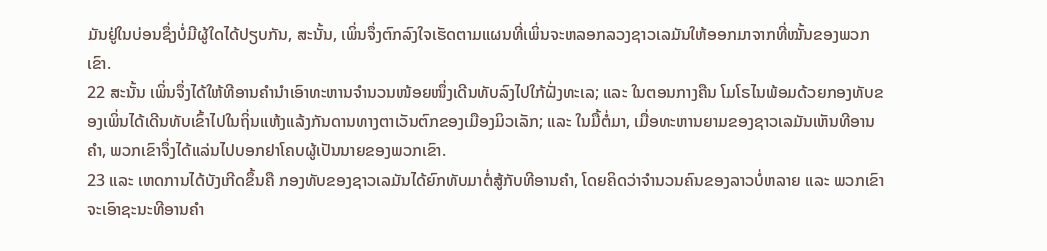ມັນຢູ່ໃນບ່ອນຊຶ່ງບໍ່ມີຜູ້ໃດໄດ້ປຽບກັນ, ສະນັ້ນ, ເພິ່ນຈຶ່ງຕົກລົງໃຈເຮັດຕາມແຜນທີ່ເພິ່ນຈະຫລອກລວງຊາວເລມັນໃຫ້ອອກມາຈາກທີ່ໝັ້ນຂອງພວກເຂົາ.
22 ສະນັ້ນ ເພິ່ນຈຶ່ງໄດ້ໃຫ້ທີອານຄຳນຳເອົາທະຫານຈຳນວນໜ້ອຍໜຶ່ງເດີນທັບລົງໄປໃກ້ຝັ່ງທະເລ; ແລະ ໃນຕອນກາງຄືນ ໂມໂຣໄນພ້ອມດ້ວຍກອງທັບຂອງເພິ່ນໄດ້ເດີນທັບເຂົ້າໄປໃນຖິ່ນແຫ້ງແລ້ງກັນດານທາງຕາເວັນຕົກຂອງເມືອງມິວເລັກ; ແລະ ໃນມື້ຕໍ່ມາ, ເມື່ອທະຫານຍາມຂອງຊາວເລມັນເຫັນທີອານຄຳ, ພວກເຂົາຈຶ່ງໄດ້ແລ່ນໄປບອກຢາໂຄບຜູ້ເປັນນາຍຂອງພວກເຂົາ.
23 ແລະ ເຫດການໄດ້ບັງເກີດຂຶ້ນຄື ກອງທັບຂອງຊາວເລມັນໄດ້ຍົກທັບມາຕໍ່ສູ້ກັບທີອານຄຳ, ໂດຍຄິດວ່າຈຳນວນຄົນຂອງລາວບໍ່ຫລາຍ ແລະ ພວກເຂົາຈະເອົາຊະນະທີອານຄຳ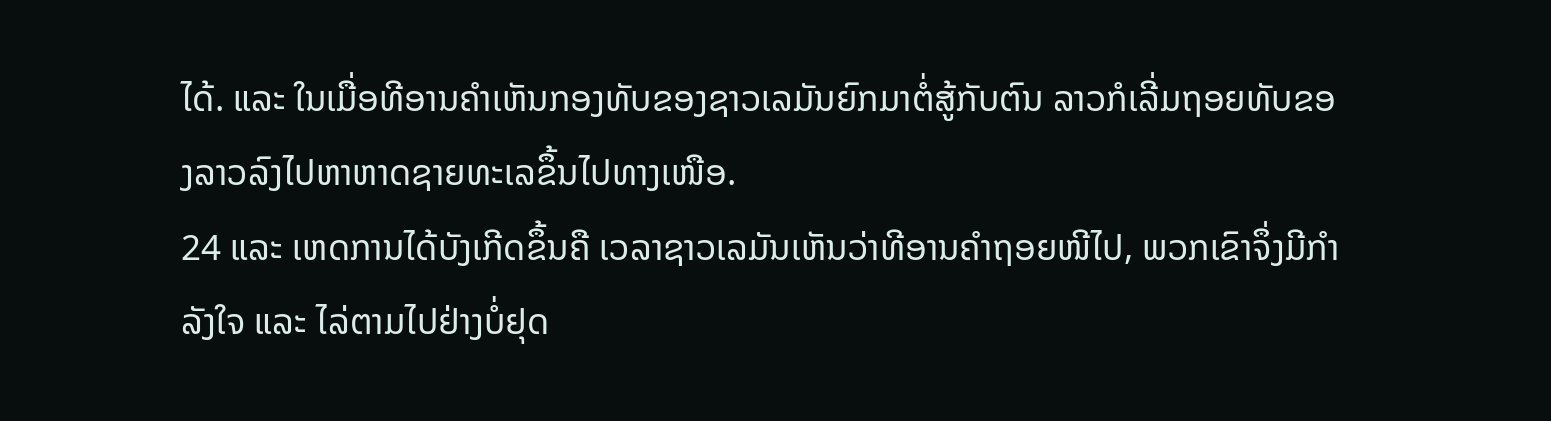ໄດ້. ແລະ ໃນເມື່ອທີອານຄຳເຫັນກອງທັບຂອງຊາວເລມັນຍົກມາຕໍ່ສູ້ກັບຕົນ ລາວກໍເລີ່ມຖອຍທັບຂອງລາວລົງໄປຫາຫາດຊາຍທະເລຂຶ້ນໄປທາງເໜືອ.
24 ແລະ ເຫດການໄດ້ບັງເກີດຂຶ້ນຄື ເວລາຊາວເລມັນເຫັນວ່າທີອານຄຳຖອຍໜີໄປ, ພວກເຂົາຈຶ່ງມີກຳລັງໃຈ ແລະ ໄລ່ຕາມໄປຢ່າງບໍ່ຢຸດ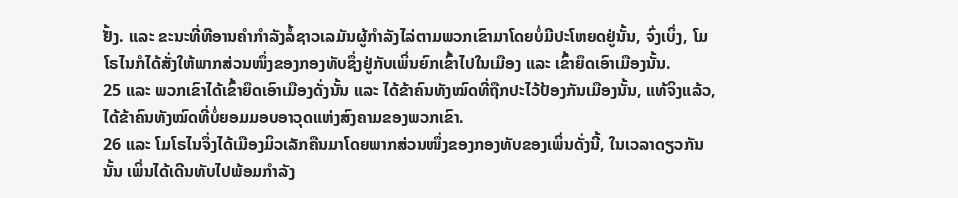ຢັ້ງ. ແລະ ຂະນະທີ່ທີອານຄຳກຳລັງລໍ້ຊາວເລມັນຜູ້ກຳລັງໄລ່ຕາມພວກເຂົາມາໂດຍບໍ່ມີປະໂຫຍດຢູ່ນັ້ນ, ຈົ່ງເບິ່ງ, ໂມໂຣໄນກໍໄດ້ສັ່ງໃຫ້ພາກສ່ວນໜຶ່ງຂອງກອງທັບຊຶ່ງຢູ່ກັບເພິ່ນຍົກເຂົ້າໄປໃນເມືອງ ແລະ ເຂົ້າຍຶດເອົາເມືອງນັ້ນ.
25 ແລະ ພວກເຂົາໄດ້ເຂົ້າຍຶດເອົາເມືອງດັ່ງນັ້ນ ແລະ ໄດ້ຂ້າຄົນທັງໝົດທີ່ຖືກປະໄວ້ປ້ອງກັນເມືອງນັ້ນ, ແທ້ຈິງແລ້ວ, ໄດ້ຂ້າຄົນທັງໝົດທີ່ບໍ່ຍອມມອບອາວຸດແຫ່ງສົງຄາມຂອງພວກເຂົາ.
26 ແລະ ໂມໂຣໄນຈຶ່ງໄດ້ເມືອງມິວເລັກຄືນມາໂດຍພາກສ່ວນໜຶ່ງຂອງກອງທັບຂອງເພິ່ນດັ່ງນີ້, ໃນເວລາດຽວກັນນັ້ນ ເພິ່ນໄດ້ເດີນທັບໄປພ້ອມກຳລັງ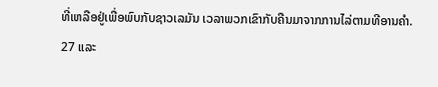ທີ່ເຫລືອຢູ່ເພື່ອພົບກັບຊາວເລມັນ ເວລາພວກເຂົາກັບຄືນມາຈາກການໄລ່ຕາມທີອານຄຳ.
27 ແລະ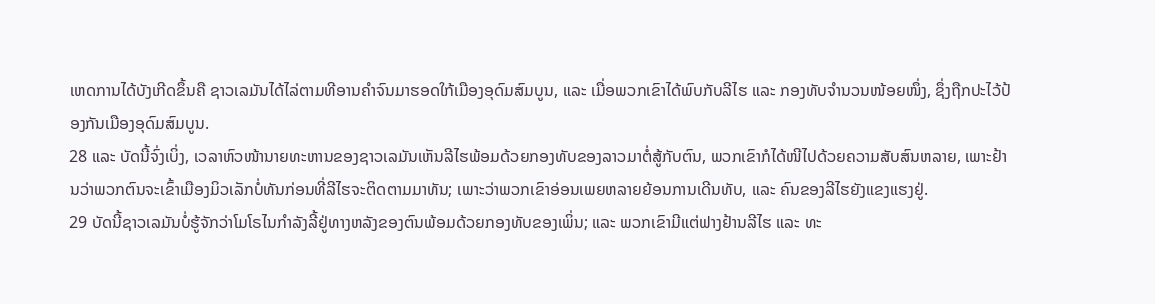ເຫດການໄດ້ບັງເກີດຂຶ້ນຄື ຊາວເລມັນໄດ້ໄລ່ຕາມທີອານຄຳຈົນມາຮອດໃກ້ເມືອງອຸດົມສົມບູນ, ແລະ ເມື່ອພວກເຂົາໄດ້ພົບກັບລີໄຮ ແລະ ກອງທັບຈຳນວນໜ້ອຍໜຶ່ງ, ຊຶ່ງຖືກປະໄວ້ປ້ອງກັນເມືອງອຸດົມສົມບູນ.
28 ແລະ ບັດນີ້ຈົ່ງເບິ່ງ, ເວລາຫົວໜ້ານາຍທະຫານຂອງຊາວເລມັນເຫັນລີໄຮພ້ອມດ້ວຍກອງທັບຂອງລາວມາຕໍ່ສູ້ກັບຕົນ, ພວກເຂົາກໍໄດ້ໜີໄປດ້ວຍຄວາມສັບສົນຫລາຍ, ເພາະຢ້ານວ່າພວກຕົນຈະເຂົ້າເມືອງມິວເລັກບໍ່ທັນກ່ອນທີ່ລີໄຮຈະຕິດຕາມມາທັນ; ເພາະວ່າພວກເຂົາອ່ອນເພຍຫລາຍຍ້ອນການເດີນທັບ, ແລະ ຄົນຂອງລີໄຮຍັງແຂງແຮງຢູ່.
29 ບັດນີ້ຊາວເລມັນບໍ່ຮູ້ຈັກວ່າໂມໂຣໄນກຳລັງລີ້ຢູ່ທາງຫລັງຂອງຕົນພ້ອມດ້ວຍກອງທັບຂອງເພິ່ນ; ແລະ ພວກເຂົາມີແຕ່ຟາງຢ້ານລີໄຮ ແລະ ທະ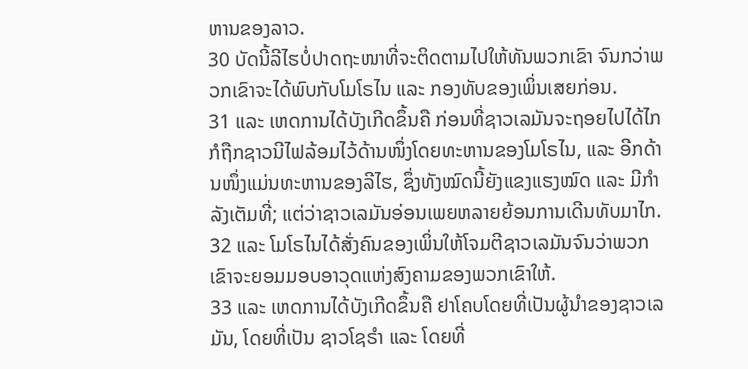ຫານຂອງລາວ.
30 ບັດນີ້ລີໄຮບໍ່ປາດຖະໜາທີ່ຈະຕິດຕາມໄປໃຫ້ທັນພວກເຂົາ ຈົນກວ່າພວກເຂົາຈະໄດ້ພົບກັບໂມໂຣໄນ ແລະ ກອງທັບຂອງເພິ່ນເສຍກ່ອນ.
31 ແລະ ເຫດການໄດ້ບັງເກີດຂຶ້ນຄື ກ່ອນທີ່ຊາວເລມັນຈະຖອຍໄປໄດ້ໄກ ກໍຖືກຊາວນີໄຟລ້ອມໄວ້ດ້ານໜຶ່ງໂດຍທະຫານຂອງໂມໂຣໄນ, ແລະ ອີກດ້ານໜຶ່ງແມ່ນທະຫານຂອງລີໄຮ, ຊຶ່ງທັງໝົດນີ້ຍັງແຂງແຮງໝົດ ແລະ ມີກຳລັງເຕັມທີ່; ແຕ່ວ່າຊາວເລມັນອ່ອນເພຍຫລາຍຍ້ອນການເດີນທັບມາໄກ.
32 ແລະ ໂມໂຣໄນໄດ້ສັ່ງຄົນຂອງເພິ່ນໃຫ້ໂຈມຕີຊາວເລມັນຈົນວ່າພວກເຂົາຈະຍອມມອບອາວຸດແຫ່ງສົງຄາມຂອງພວກເຂົາໃຫ້.
33 ແລະ ເຫດການໄດ້ບັງເກີດຂຶ້ນຄື ຢາໂຄບໂດຍທີ່ເປັນຜູ້ນຳຂອງຊາວເລມັນ, ໂດຍທີ່ເປັນ ຊາວໂຊຣຳ ແລະ ໂດຍທີ່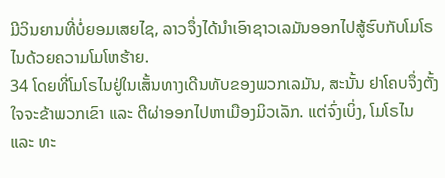ມີວິນຍານທີ່ບໍ່ຍອມເສຍໄຊ, ລາວຈຶ່ງໄດ້ນຳເອົາຊາວເລມັນອອກໄປສູ້ຮົບກັບໂມໂຣໄນດ້ວຍຄວາມໂມໂຫຮ້າຍ.
34 ໂດຍທີ່ໂມໂຣໄນຢູ່ໃນເສັ້ນທາງເດີນທັບຂອງພວກເລມັນ, ສະນັ້ນ ຢາໂຄບຈຶ່ງຕັ້ງໃຈຈະຂ້າພວກເຂົາ ແລະ ຕີຜ່າອອກໄປຫາເມືອງມິວເລັກ. ແຕ່ຈົ່ງເບິ່ງ, ໂມໂຣໄນ ແລະ ທະ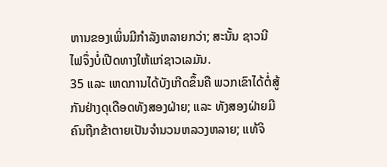ຫານຂອງເພິ່ນມີກຳລັງຫລາຍກວ່າ; ສະນັ້ນ ຊາວນີໄຟຈຶ່ງບໍ່ເປີດທາງໃຫ້ແກ່ຊາວເລມັນ.
35 ແລະ ເຫດການໄດ້ບັງເກີດຂຶ້ນຄື ພວກເຂົາໄດ້ຕໍ່ສູ້ກັນຢ່າງດຸເດືອດທັງສອງຝ່າຍ; ແລະ ທັງສອງຝ່າຍມີຄົນຖືກຂ້າຕາຍເປັນຈຳນວນຫລວງຫລາຍ; ແທ້ຈິ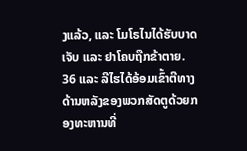ງແລ້ວ, ແລະ ໂມໂຣໄນໄດ້ຮັບບາດເຈັບ ແລະ ຢາໂຄບຖືກຂ້າຕາຍ.
36 ແລະ ລີໄຮໄດ້ອ້ອມເຂົ້າຕີທາງດ້ານຫລັງຂອງພວກສັດຕູດ້ວຍກອງທະຫານທີ່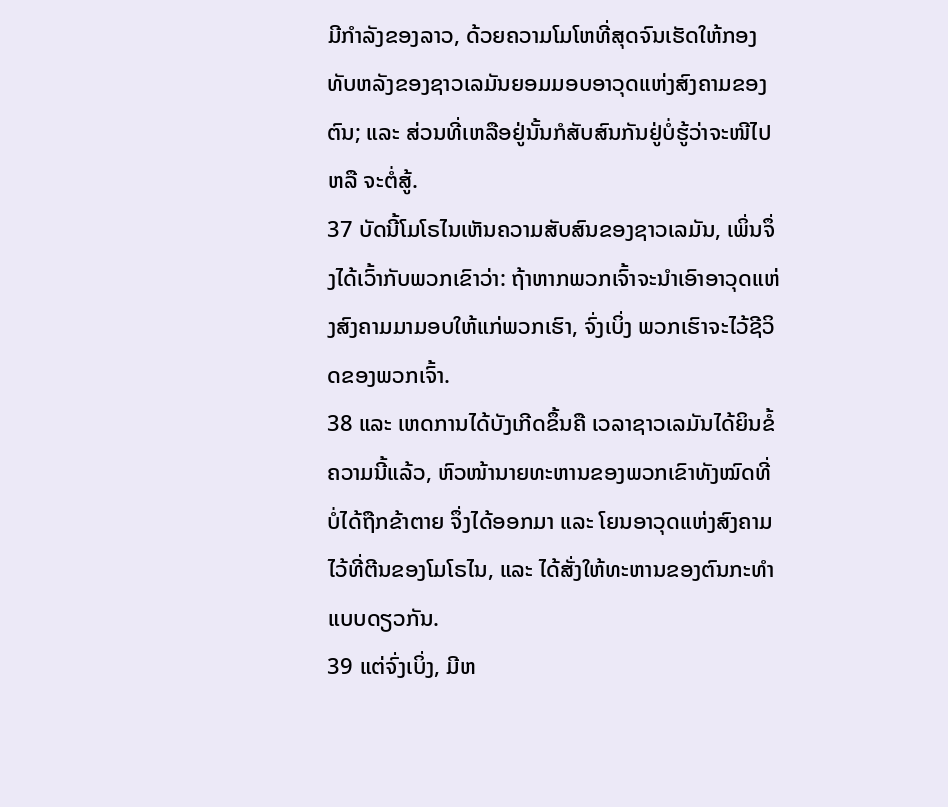ມີກຳລັງຂອງລາວ, ດ້ວຍຄວາມໂມໂຫທີ່ສຸດຈົນເຮັດໃຫ້ກອງທັບຫລັງຂອງຊາວເລມັນຍອມມອບອາວຸດແຫ່ງສົງຄາມຂອງຕົນ; ແລະ ສ່ວນທີ່ເຫລືອຢູ່ນັ້ນກໍສັບສົນກັນຢູ່ບໍ່ຮູ້ວ່າຈະໜີໄປ ຫລື ຈະຕໍ່ສູ້.
37 ບັດນີ້ໂມໂຣໄນເຫັນຄວາມສັບສົນຂອງຊາວເລມັນ, ເພິ່ນຈຶ່ງໄດ້ເວົ້າກັບພວກເຂົາວ່າ: ຖ້າຫາກພວກເຈົ້າຈະນຳເອົາອາວຸດແຫ່ງສົງຄາມມາມອບໃຫ້ແກ່ພວກເຮົາ, ຈົ່ງເບິ່ງ ພວກເຮົາຈະໄວ້ຊີວິດຂອງພວກເຈົ້າ.
38 ແລະ ເຫດການໄດ້ບັງເກີດຂຶ້ນຄື ເວລາຊາວເລມັນໄດ້ຍິນຂໍ້ຄວາມນີ້ແລ້ວ, ຫົວໜ້ານາຍທະຫານຂອງພວກເຂົາທັງໝົດທີ່ບໍ່ໄດ້ຖືກຂ້າຕາຍ ຈຶ່ງໄດ້ອອກມາ ແລະ ໂຍນອາວຸດແຫ່ງສົງຄາມໄວ້ທີ່ຕີນຂອງໂມໂຣໄນ, ແລະ ໄດ້ສັ່ງໃຫ້ທະຫານຂອງຕົນກະທຳແບບດຽວກັນ.
39 ແຕ່ຈົ່ງເບິ່ງ, ມີຫ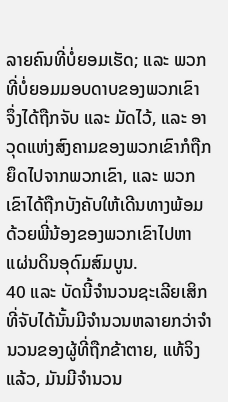ລາຍຄົນທີ່ບໍ່ຍອມເຮັດ; ແລະ ພວກທີ່ບໍ່ຍອມມອບດາບຂອງພວກເຂົາ ຈຶ່ງໄດ້ຖືກຈັບ ແລະ ມັດໄວ້, ແລະ ອາວຸດແຫ່ງສົງຄາມຂອງພວກເຂົາກໍຖືກຍຶດໄປຈາກພວກເຂົາ, ແລະ ພວກເຂົາໄດ້ຖືກບັງຄັບໃຫ້ເດີນທາງພ້ອມດ້ວຍພີ່ນ້ອງຂອງພວກເຂົາໄປຫາແຜ່ນດິນອຸດົມສົມບູນ.
40 ແລະ ບັດນີ້ຈຳນວນຊະເລີຍເສິກທີ່ຈັບໄດ້ນັ້ນມີຈຳນວນຫລາຍກວ່າຈຳນວນຂອງຜູ້ທີ່ຖືກຂ້າຕາຍ, ແທ້ຈິງແລ້ວ, ມັນມີຈຳນວນ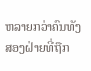ຫລາຍກວ່າຄົນທັງສອງຝ່າຍທີ່ຖືກ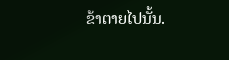ຂ້າຕາຍໄປນັ້ນ.